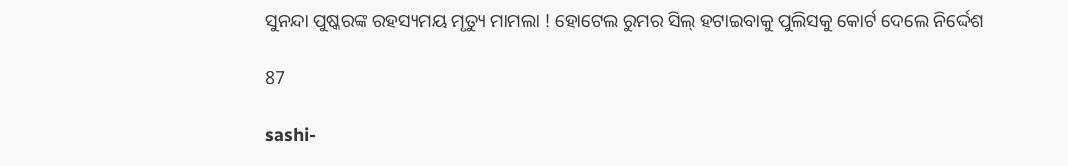ସୁନନ୍ଦା ପୁଷ୍କରଙ୍କ ରହସ୍ୟମୟ ମୃତ୍ୟୁ ମାମଲା ! ହୋଟେଲ ରୁମର ସିଲ୍ ହଟାଇବାକୁ ପୁଲିସକୁ କୋର୍ଟ ଦେଲେ ନିର୍ଦ୍ଦେଶ

87

sashi-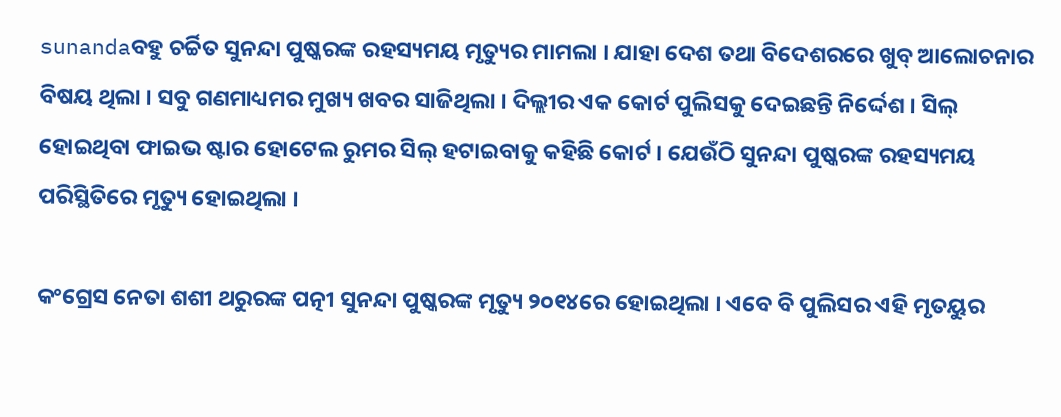sunandaବହୁ ଚର୍ଚ୍ଚିତ ସୁନନ୍ଦା ପୁଷ୍କରଙ୍କ ରହସ୍ୟମୟ ମୃତ୍ୟୁର ମାମଲା । ଯାହା ଦେଶ ତଥା ବିଦେଶରରେ ଖୁବ୍ ଆଲୋଚନାର ବିଷୟ ଥିଲା । ସବୁ ଗଣମାଧ୍ୟମର ମୁଖ୍ୟ ଖବର ସାଜିଥିଲା । ଦିଲ୍ଲୀର ଏକ କୋର୍ଟ ପୁଲିସକୁ ଦେଇଛନ୍ତି ନିର୍ଦ୍ଦେଶ । ସିଲ୍ ହୋଇଥିବା ଫାଇଭ ଷ୍ଟାର ହୋଟେଲ ରୁମର ସିଲ୍ ହଟାଇବାକୁ କହିଛି କୋର୍ଟ । ଯେଉଁଠି ସୁନନ୍ଦା ପୁଷ୍କରଙ୍କ ରହସ୍ୟମୟ ପରିସ୍ଥିତିରେ ମୃତ୍ୟୁ ହୋଇଥିଲା ।

କଂଗ୍ରେସ ନେତା ଶଶୀ ଥରୁରଙ୍କ ପତ୍ନୀ ସୁନନ୍ଦା ପୁଷ୍କରଙ୍କ ମୃତ୍ୟୁ ୨୦୧୪ରେ ହୋଇଥିଲା । ଏବେ ବି ପୁଲିସର ଏହି ମୃତୟୁର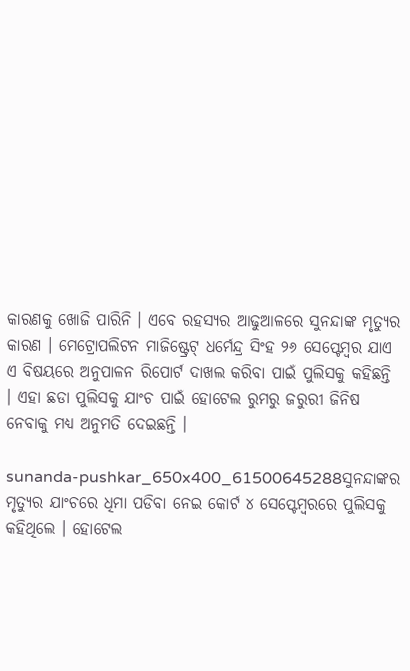କାରଣକୁ ଖୋଜି ପାରିନି । ଏବେ ରହସ୍ୟର ଆଢୁଆଳରେ ସୁନନ୍ଦାଙ୍କ ମୃତ୍ୟୁର କାରଣ । ମେଟ୍ରୋପଲିଟନ ମାଜିଷ୍ଟ୍ରେଟ୍ ଧର୍ମେନ୍ଦ୍ର ସିଂହ ୨୬ ସେପ୍ଟେମ୍ବର ଯାଏ ଏ ବିଷୟରେ ଅନୁପାଳନ ରିପୋର୍ଟ ଦାଖଲ କରିବା ପାଇଁ ପୁଲିସକୁ କହିଛନ୍ତି । ଏହା ଛଡା ପୁଲିସକୁ ଯାଂଚ ପାଇଁ ହୋଟେଲ ରୁମରୁ ଜରୁରୀ ଜିନିଷ ନେବାକୁ ମଧ୍ୟ ଅନୁମତି ଦେଇଛନ୍ତି ।

sunanda-pushkar_650x400_61500645288ସୁନନ୍ଦାଙ୍କର ମୃତ୍ୟୁର ଯାଂଚରେ ଧିମା ପଡିବା ନେଇ କୋର୍ଟ ୪ ସେପ୍ଟେମ୍ବରରେ ପୁଲିସକୁ କହିଥିଲେ । ହୋଟେଲ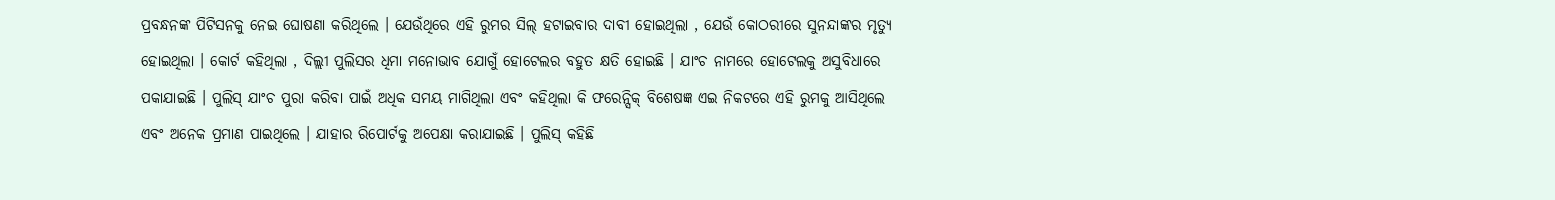ପ୍ରବନ୍ଧନଙ୍କ ପିଟିସନକୁ ନେଇ ଘୋଷଣା କରିଥିଲେ । ଯେଉଁଥିରେ ଏହି ରୁମର ସିଲ୍ ହଟାଇବାର ଦାବୀ ହୋଇଥିଲା , ଯେଉଁ କୋଠରୀରେ ସୁନନ୍ଦାଙ୍କର ମୃତ୍ୟୁ ହୋଇଥିଲା । କୋର୍ଟ କହିଥିଲା , ଦିଲ୍ଲୀ ପୁଲିସର ଧିମା ମନୋଭାବ ଯୋଗୁଁ ହୋଟେଲର ବହୁତ କ୍ଷତି ହୋଇଛି । ଯାଂଚ ନାମରେ ହୋଟେଲକୁ ଅସୁବିଧାରେ ପକାଯାଇଛି । ପୁଲିସ୍ ଯାଂଚ ପୁରା କରିବା ପାଇଁ ଅଧିକ ସମୟ ମାଗିଥିଲା ଏବଂ କହିଥିଲା କି ଫରେନ୍ସିକ୍ ବିଶେଷଜ୍ଞ ଏଇ ନିକଟରେ ଏହି ରୁମକୁ ଆସିଥିଲେ ଏବଂ ଅନେକ ପ୍ରମାଣ ପାଇଥିଲେ । ଯାହାର ରିପୋର୍ଟକୁ ଅପେକ୍ଷା କରାଯାଇଛି । ପୁଲିସ୍ କହିଛି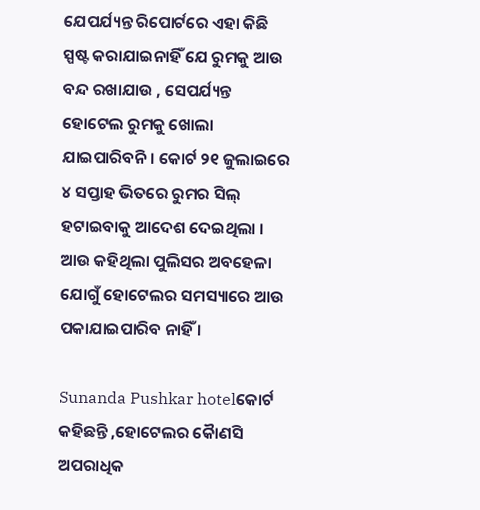ଯେପର୍ଯ୍ୟନ୍ତ ରିପୋର୍ଟରେ ଏହା କିଛି ସ୍ପଷ୍ଟ କରାଯାଇନାହିଁ ଯେ ରୁମକୁ ଆଉ ବନ୍ଦ ରଖାଯାଉ , ସେପର୍ଯ୍ୟନ୍ତ ହୋଟେଲ ରୁମକୁ ଖୋଲା ଯାଇପାରିବନି । କୋର୍ଟ ୨୧ ଜୁଲାଇରେ ୪ ସପ୍ତାହ ଭିତରେ ରୁମର ସିଲ୍ ହଟାଇବାକୁ ଆଦେଶ ଦେଇଥିଲା । ଆଉ କହିଥିଲା ପୁଲିସର ଅବହେଳା ଯୋଗୁଁ ହୋଟେଲର ସମସ୍ୟାରେ ଆଉ ପକାଯାଇପାରିବ ନାହିଁ ।

Sunanda Pushkar hotelକୋର୍ଟ କହିଛନ୍ତି ,ହୋଟେଲର କୈାଣସି ଅପରାଧିକ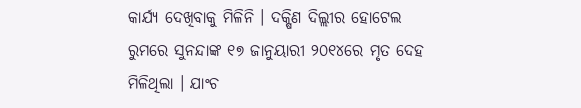କାର୍ଯ୍ୟ ଦେଖିବାକୁ ମିଳିନି । ଦକ୍ଷିଣ ଦିଲ୍ଲୀର ହୋଟେଲ ରୁମରେ ସୁନନ୍ଦାଙ୍କ ୧୭ ଜାନୁୟାରୀ ୨୦୧୪ରେ ମୃତ ଦେହ ମିଳିଥିଲା । ଯାଂଚ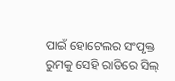ପାଇଁ ହୋଟେଲର ସଂପୃକ୍ତ ରୁମକୁ ସେହି ରାତିରେ ସିଲ୍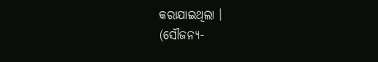କରାଯାଇଥିଲା ।
(ସୌଜନ୍ୟ-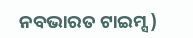ନବଭାରତ ଟାଇମ୍ସ )